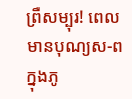ព្រឺសម្បុរ! ពេលមានបុណ្យស-ពក្នុងភូ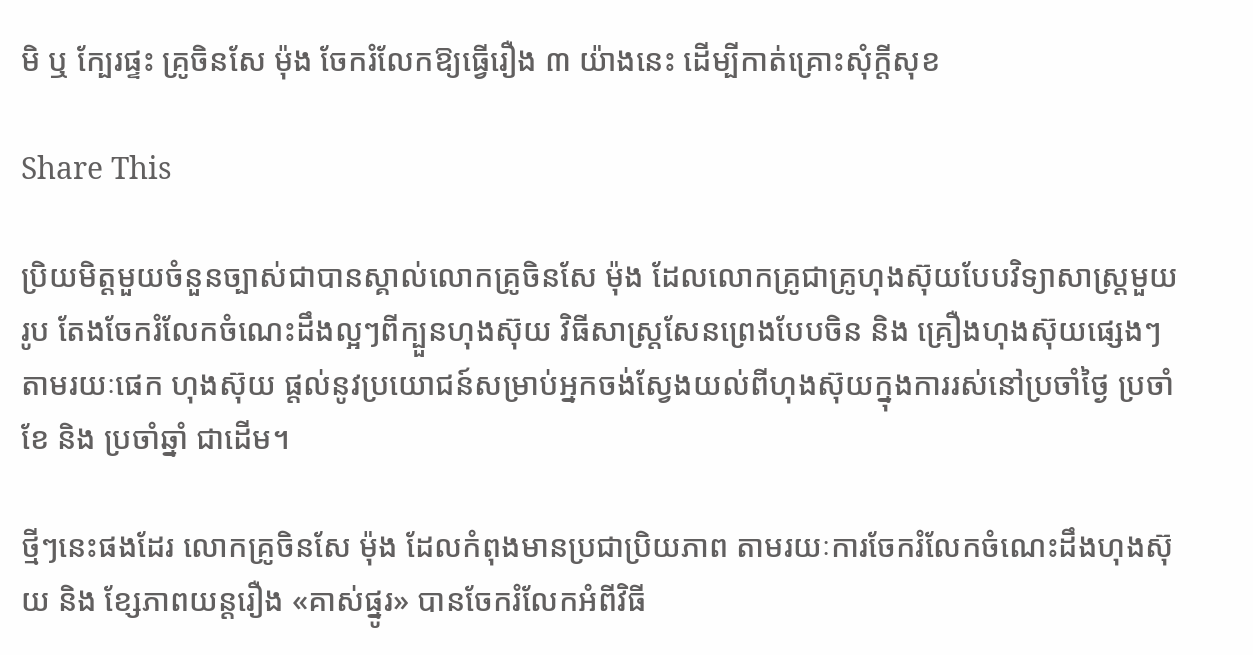មិ ឬ ក្បែរផ្ទះ គ្រូចិនសែ ម៉ុង ចែករំលែកឱ្យធ្វើរឿង ៣ យ៉ាងនេះ ដើម្បីកាត់គ្រោះសុំក្តីសុខ

Share This

ប្រិយមិត្តមួយចំនួនច្បាស់ជាបានស្គាល់លោកគ្រូចិនសែ ម៉ុង ដែលលោកគ្រូជាគ្រូហុងស៊ុយបែបវិទ្យាសាស្ត្រមួយរូប តែងចែករំលែកចំណេះដឹងល្អៗពីក្បួនហុងស៊ុយ វិធីសាស្រ្ដសែនព្រេងបែបចិន និង គ្រឿងហុងស៊ុយផ្សេងៗ តាមរយៈផេក ហុងស៊ុយ ផ្ដល់នូវប្រយោជន៍សម្រាប់អ្នកចង់ស្វែងយល់ពីហុងស៊ុយក្នុងការរស់នៅប្រចាំថ្ងៃ ប្រចាំខែ និង ប្រចាំឆ្នាំ ជាដើម។

ថ្មីៗនេះផងដែរ លោកគ្រូចិនសែ ម៉ុង ដែលកំពុងមានប្រជាប្រិយភាព តាមរយៈការចែករំលែកចំណេះដឹងហុងស៊ុយ និង ខ្សែភាពយន្តរឿង «គាស់ផ្នូរ» បានចែករំលែកអំពីវិធី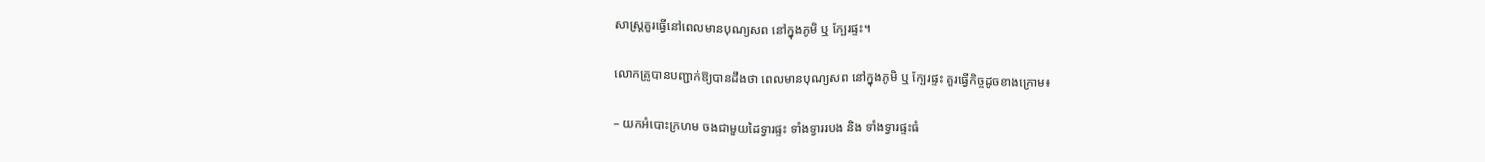សាស្ត្រគួរធ្វើនៅពេលមានបុណ្យសព នៅក្នុងភូមិ ឬ ក្បែរផ្ទះ។

លោកគ្រូបានបញ្ជាក់ឱ្យបានដឹងថា ពេលមានបុណ្យសព នៅក្នុងភូមិ ឬ ក្បែរផ្ទះ គួរធ្វើកិច្ចដូចខាងក្រោម៖

– យកអំបោះក្រហម ចងជាមួយដៃទ្វារផ្ទះ ទាំងទ្វាររបង និង ទាំងទ្វារផ្ទះធំ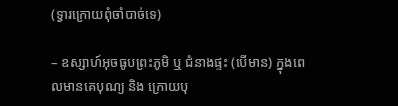(ទ្វារក្រោយពុំចាំបាច់ទេ)

– ឧស្សាហ៍អុចធូបព្រះភូមិ ឬ ជំនាងផ្ទះ (បើមាន) ក្នុងពេលមានគេបុណ្យ និង ក្រោយបុ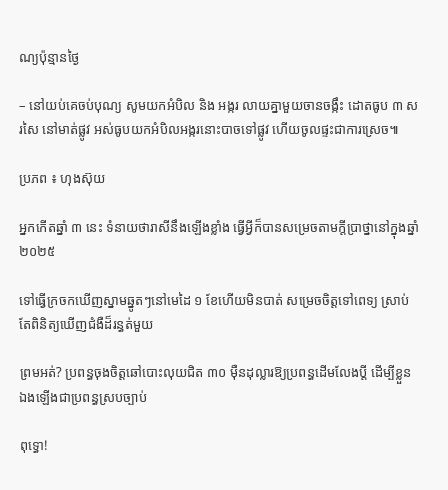ណ្យប៉ុន្មានថ្ងៃ

– នៅយប់គេចប់បុណ្យ សូមយកអំបិល និង អង្ករ លាយគ្នាមួយចានចង្កឹះ ដោតធូប ៣ សរសៃ នៅមាត់ផ្លូវ អស់ធូបយកអំបិលអង្ករនោះបាចទៅផ្លូវ ហើយចូលផ្ទះជាការស្រេច៕

ប្រភព ៖ ហុងស៊ុយ

អ្នកកើតឆ្នាំ ៣ នេះ ទំនាយថារាសីនឹងឡើងខ្លាំង ធ្វើអ្វីក៏បានសម្រេចតាមក្ដីប្រាថ្នានៅក្នុងឆ្នាំ ២០២៥

ទៅធ្វើក្រចកឃើញស្នាមឆ្នូតៗនៅមេដៃ ១ ខែហើយមិនបាត់ សម្រេចចិត្តទៅពេទ្យ ស្រាប់តែពិនិត្យឃើញជំងឺដ៏រន្ធត់មួយ

ព្រមអត់? ប្រពន្ធចុងចិត្តឆៅបោះលុយជិត ៣០ ម៉ឺនដុល្លារឱ្យប្រពន្ធដើមលែងប្តី ដើម្បីខ្លួនឯងឡើងជាប្រពន្ធស្របច្បាប់

ពុទ្ធោ!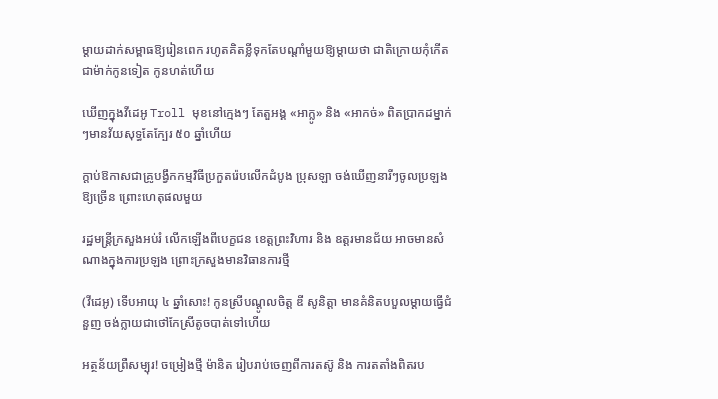ម្ដាយដាក់សម្ពាធឱ្យរៀនពេក រហូតគិតខ្លីទុកតែបណ្ដាំមួយឱ្យម្តាយថា ជាតិក្រោយកុំកើតជាម៉ាក់កូនទៀត កូនហត់ហើយ

ឃើញក្នុងវីដេអូ Troll មុខនៅក្មេងៗ តែតួអង្គ «អាក្លូ» និង «អាកច់» ពិតប្រាកដម្នាក់ៗមានវ័យសុទ្ធតែក្បែរ ៥០ ឆ្នាំហើយ

ក្ដាប់ឱកាសជាគ្រូបង្វឹកកម្មវិធីប្រកួតរ៉េបលើកដំបូង ប្រុសឡា ចង់ឃើញនារីៗចូលប្រឡងឱ្យច្រើន ព្រោះហេតុផលមួយ

រដ្ឋមន្ត្រីក្រសួងអប់រំ លើកឡើងពីបេក្ខជន ខេត្តព្រះវិហារ និង ឧត្តរមានជ័យ អាចមានសំណាងក្នុងការប្រឡង ព្រោះក្រសួងមានវិធានការថ្មី

(វីដេអូ) ទើបអាយុ ៤ ឆ្នាំសោះ! កូនស្រីបណ្ដូលចិត្ត ឌី សូនិត្តា មានគំនិតបបួលម្ដាយធ្វើជំនួញ ចង់ក្លាយជាថៅកែស្រីតូចបាត់ទៅហើយ

អត្ថន័យព្រឺសម្បុរ! ចម្រៀងថ្មី ម៉ានិត រៀបរាប់ចេញពីការតស៊ូ និង ការតតាំងពិតរប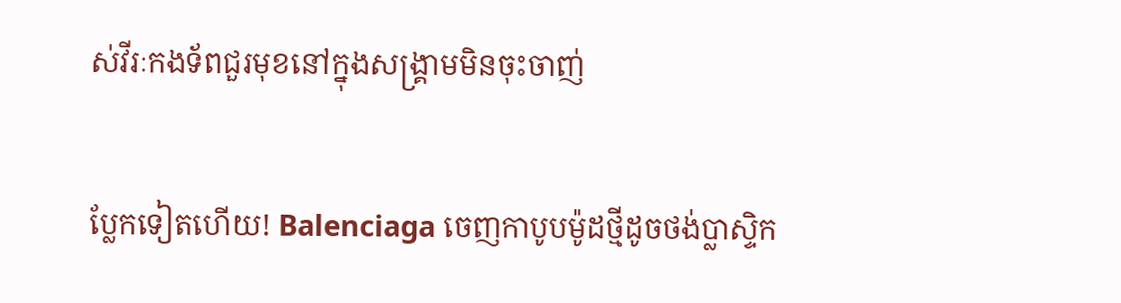ស់វីរៈកងទ័ពជួរមុខនៅក្នុងសង្រ្គាមមិនចុះចាញ់

ប្លែកទៀតហើយ! Balenciaga ចេញកាបូបម៉ូដថ្មីដូចថង់ប្លាស្ទិក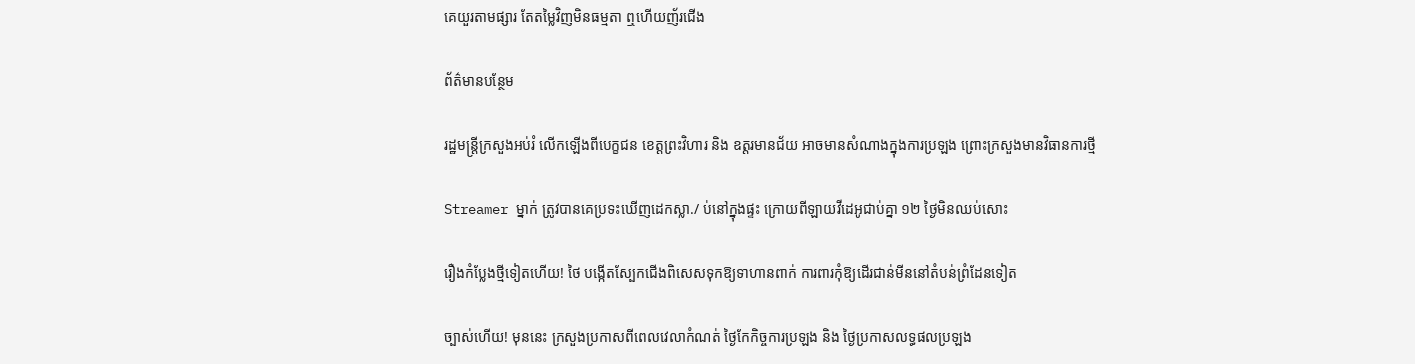គេយួរតាមផ្សារ តែតម្លៃវិញមិនធម្មតា ឮហើយញ័រជើង

ព័ត៌មានបន្ថែម

រដ្ឋមន្ត្រីក្រសួងអប់រំ លើកឡើងពីបេក្ខជន ខេត្តព្រះវិហារ និង ឧត្តរមានជ័យ អាចមានសំណាងក្នុងការប្រឡង ព្រោះក្រសួងមានវិធានការថ្មី

Streamer ម្នាក់ ត្រូវបានគេប្រទះឃើញដេកស្លា./ ប់នៅក្នុងផ្ទះ ក្រោយពីឡាយវីដេអូជាប់គ្នា ១២ ថ្ងៃមិនឈប់សោះ

រឿងកំប្លែងថ្មីទៀតហើយ! ថៃ បង្កើតស្បែកជើងពិសេសទុកឱ្យទាហានពាក់ ការពារកុំឱ្យដើរជាន់មីននៅតំបន់ព្រំដែនទៀត

ច្បាស់ហើយ! មុននេះ ក្រសួងប្រកាសពីពេលវេលាកំណត់ ថ្ងៃកែកិច្ចការប្រឡង និង ថ្ងៃប្រកាសលទ្ធផលប្រឡង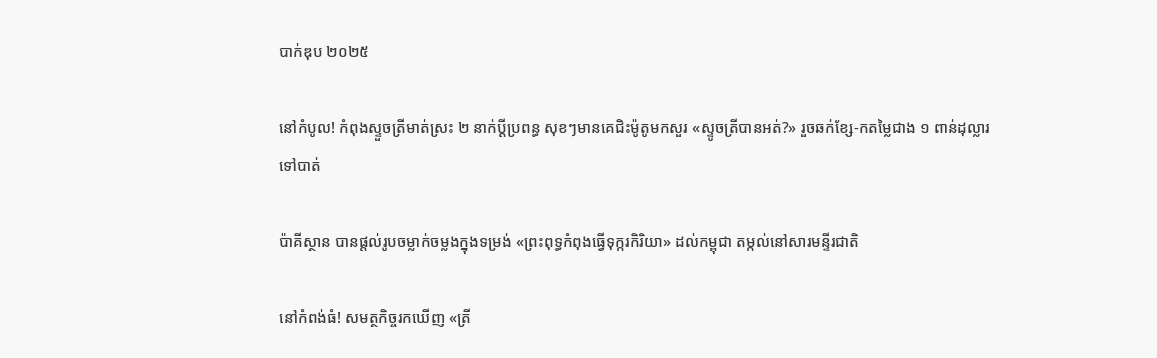បាក់ឌុប ២០២៥

នៅកំបូល! កំពុងស្ទួចត្រីមាត់ស្រះ ២ នាក់ប្ដីប្រពន្ធ សុខៗមានគេជិះម៉ូតូមកសួរ «ស្ទូចត្រីបានអត់?» រួចឆក់ខ្សែ-កតម្លៃជាង ១ ពាន់ដុល្លារទៅបាត់

ប៉ាគីស្ថាន បានផ្តល់រូបចម្លាក់ចម្លងក្នុងទម្រង់ «ព្រះពុទ្ធកំពុងធ្វើទុក្ករកិរិយា» ដល់កម្ពុជា តម្កល់នៅសារមន្ទីរជាតិ

នៅកំពង់ធំ! សមត្ថកិច្ចរកឃើញ «ត្រី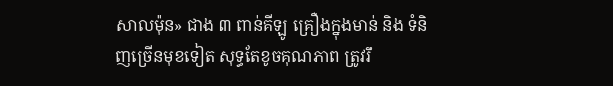សាលម៉ុន» ជាង ៣ ពាន់គីឡូ គ្រឿងក្នុងមាន់ និង ទំនិញច្រើនមុខទៀត សុទ្ធតែខូចគុណភាព ត្រូវរឹ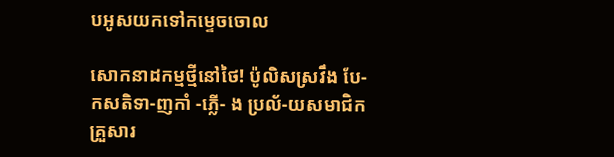បអូសយកទៅកម្ទេចចោល

សោកនាដកម្មថ្មីនៅថៃ! ប៉ូលិសស្រវឹង បែ-កសតិទា-ញកាំ -ភ្លើ- ង ប្រល័-យសមាជិកគ្រួសារ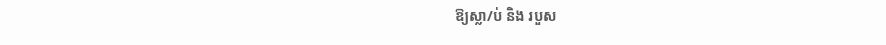ឱ្យស្លា/ប់ និង របួស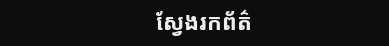ស្វែងរកព័ត៌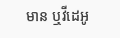មាន ឬវីដេអូ